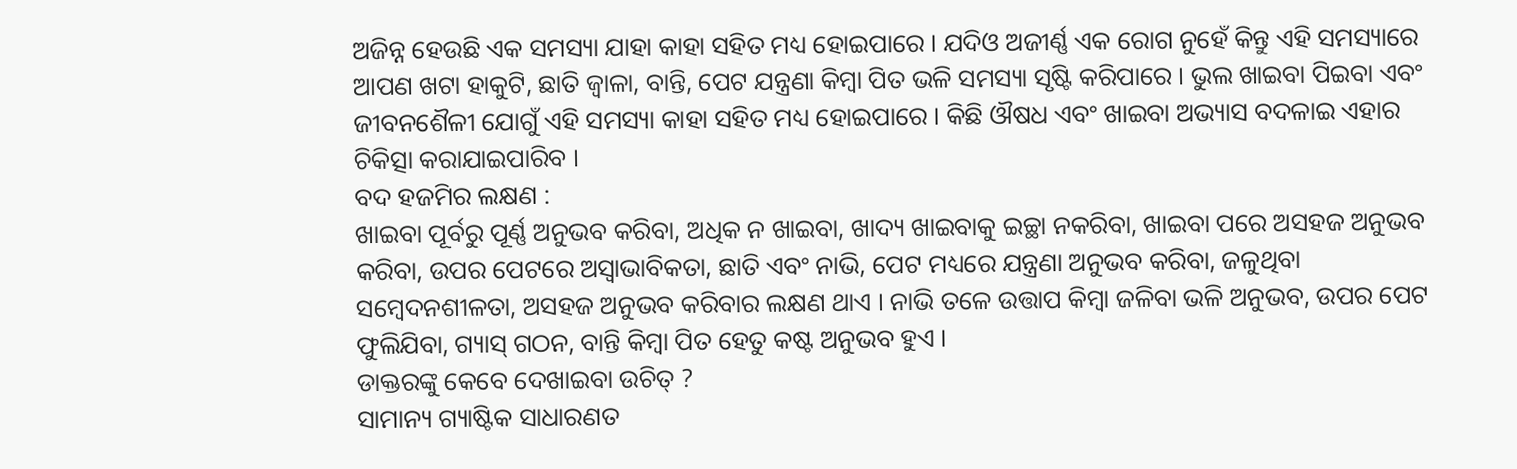ଅଜିନ୍ନ ହେଉଛି ଏକ ସମସ୍ୟା ଯାହା କାହା ସହିତ ମଧ୍ୟ ହୋଇପାରେ । ଯଦିଓ ଅଜୀର୍ଣ୍ଣ ଏକ ରୋଗ ନୁହେଁ କିନ୍ତୁ ଏହି ସମସ୍ୟାରେ ଆପଣ ଖଟା ହାକୁଟି, ଛାତି ଜ୍ୱାଳା, ବାନ୍ତି, ପେଟ ଯନ୍ତ୍ରଣା କିମ୍ବା ପିତ ଭଳି ସମସ୍ୟା ସୃଷ୍ଟି କରିପାରେ । ଭୁଲ ଖାଇବା ପିଇବା ଏବଂ ଜୀବନଶୈଳୀ ଯୋଗୁଁ ଏହି ସମସ୍ୟା କାହା ସହିତ ମଧ୍ୟ ହୋଇପାରେ । କିଛି ଔଷଧ ଏବଂ ଖାଇବା ଅଭ୍ୟାସ ବଦଳାଇ ଏହାର ଚିକିତ୍ସା କରାଯାଇପାରିବ ।
ବଦ ହଜମିର ଲକ୍ଷଣ :
ଖାଇବା ପୂର୍ବରୁ ପୂର୍ଣ୍ଣ ଅନୁଭବ କରିବା, ଅଧିକ ନ ଖାଇବା, ଖାଦ୍ୟ ଖାଇବାକୁ ଇଚ୍ଛା ନକରିବା, ଖାଇବା ପରେ ଅସହଜ ଅନୁଭବ କରିବା, ଉପର ପେଟରେ ଅସ୍ୱାଭାବିକତା, ଛାତି ଏବଂ ନାଭି, ପେଟ ମଧ୍ୟରେ ଯନ୍ତ୍ରଣା ଅନୁଭବ କରିବା, ଜଳୁଥିବା ସମ୍ବେଦନଶୀଳତା, ଅସହଜ ଅନୁଭବ କରିବାର ଲକ୍ଷଣ ଥାଏ । ନାଭି ତଳେ ଉତ୍ତାପ କିମ୍ବା ଜଳିବା ଭଳି ଅନୁଭବ, ଉପର ପେଟ ଫୁଲିଯିବା, ଗ୍ୟାସ୍ ଗଠନ, ବାନ୍ତି କିମ୍ବା ପିତ ହେତୁ କଷ୍ଟ ଅନୁଭବ ହୁଏ ।
ଡାକ୍ତରଙ୍କୁ କେବେ ଦେଖାଇବା ଉଚିତ୍ ?
ସାମାନ୍ୟ ଗ୍ୟାଷ୍ଟିକ ସାଧାରଣତ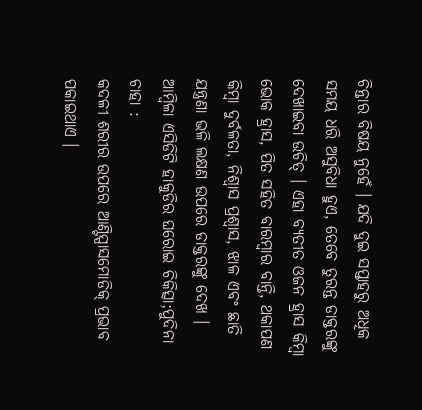ଚିନ୍ତାର ବିଷୟ ନୁହେଁ । ଯଦି ଦୁଇ ସପ୍ତାହରୁ ଅଧିକ ସମୟ ଧରି ଅସୁବିଧା ହୁଏ, ତେବେ ତୁରନ୍ତ ଡାକ୍ତରଙ୍କୁ ଦେଖାଇବା ଉଚିତ୍ । ଏହା ବ୍ୟତୀତ ଓଜନ ହ୍ରାସ କିମ୍ବା ଭୋକ ହ୍ରାସ, ପିତ ସହିତ ବାରମ୍ବାର ବାନ୍ତି, ଥକାପଣ କିମ୍ବା ଦୁର୍ବଳତା, ନିଶ୍ୱାସ ପ୍ରଶ୍ୱାସ, ଝାଳ ଏବଂ ଛାତି ଯନ୍ତ୍ରଣା ଭଳି ଲକ୍ଷଣ ଉପରେ ଡାକ୍ତରଙ୍କୁ ଦେଖ ।
ଆମ୍ବିଳା ଏସିଡିଟି ହାକୁଡିର ଘରୋଇ ଚିକିତ୍ସା;ପୁଦିନା ଚାହା :
କଦଳୀ ଶରୀର ଉପରେ ଆଣ୍ଟିସ୍ପାସମୋଡିକ୍ ପ୍ରଭାବ ପକାଇଥାଏ ।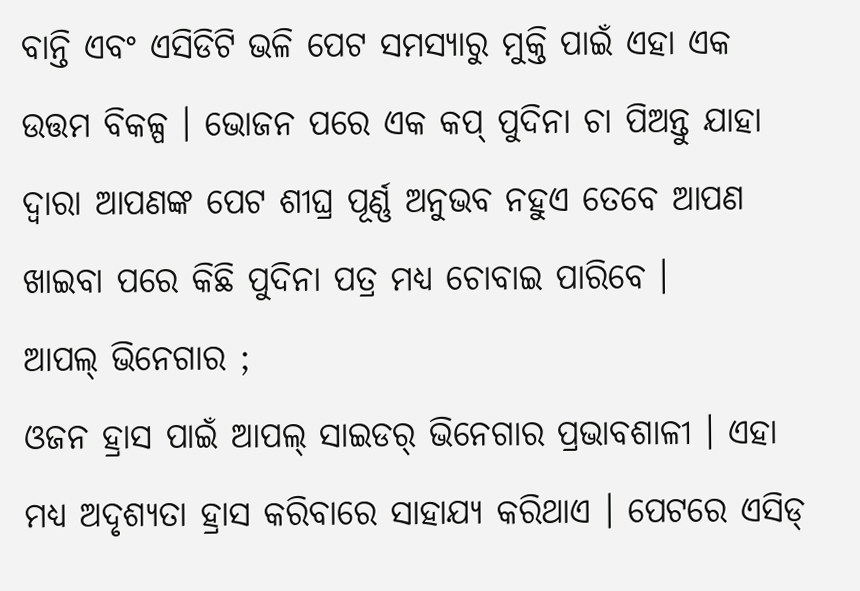ବାନ୍ତି ଏବଂ ଏସିଡିଟି ଭଳି ପେଟ ସମସ୍ୟାରୁ ମୁକ୍ତି ପାଇଁ ଏହା ଏକ ଉତ୍ତମ ବିକଳ୍ପ । ଭୋଜନ ପରେ ଏକ କପ୍ ପୁଦିନା ଚା ପିଅନ୍ତୁ ଯାହା ଦ୍ବାରା ଆପଣଙ୍କ ପେଟ ଶୀଘ୍ର ପୂର୍ଣ୍ଣ ଅନୁଭବ ନହୁଏ ତେବେ ଆପଣ ଖାଇବା ପରେ କିଛି ପୁଦିନା ପତ୍ର ମଧ୍ୟ ଚୋବାଇ ପାରିବେ ।
ଆପଲ୍ ଭିନେଗାର ;
ଓଜନ ହ୍ରାସ ପାଇଁ ଆପଲ୍ ସାଇଡର୍ ଭିନେଗାର ପ୍ରଭାବଶାଳୀ । ଏହା ମଧ୍ୟ ଅଦୃଶ୍ୟତା ହ୍ରାସ କରିବାରେ ସାହାଯ୍ୟ କରିଥାଏ । ପେଟରେ ଏସିଡ୍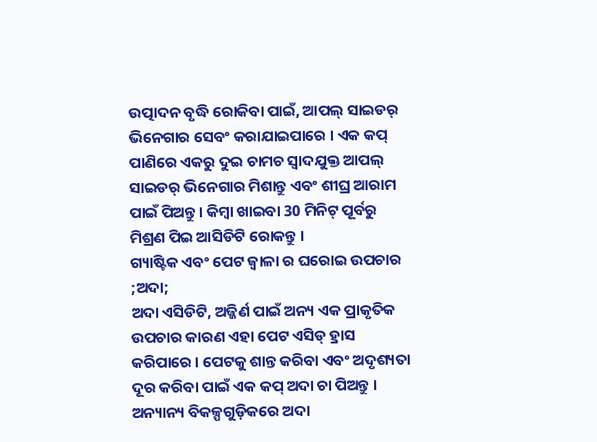ଉତ୍ପାଦନ ବୃଦ୍ଧି ରୋକିବା ପାଇଁ, ଆପଲ୍ ସାଇଡର୍ ଭିନେଗାର ସେବଂ କରାଯାଇପାରେ । ଏକ କପ୍ ପାଣିରେ ଏକରୁ ଦୁଇ ଚାମଚ ସ୍ବାଦଯୁକ୍ତ ଆପଲ୍ ସାଇଡର୍ ଭିନେଗାର ମିଶାନ୍ତୁ ଏବଂ ଶୀଘ୍ର ଆରାମ ପାଇଁ ପିଅନ୍ତୁ । କିମ୍ବା ଖାଇବା 30 ମିନିଟ୍ ପୂର୍ବରୁ ମିଶ୍ରଣ ପିଇ ଆସିଡିଟି ରୋକନ୍ତୁ ।
ଗ୍ୟାଷ୍ଟିକ ଏବଂ ପେଟ ଜ୍ୱାଳା ର ଘରୋଇ ଉପଚାର ;ଅଦା;
ଅଦା ଏସିଡିଟି, ଅଜ୍ଜିର୍ଣ ପାଇଁ ଅନ୍ୟ ଏକ ପ୍ରାକୃତିକ ଉପଚାର କାରଣ ଏହା ପେଟ ଏସିଡ୍ ହ୍ରାସ କରିପାରେ । ପେଟକୁ ଶାନ୍ତ କରିବା ଏବଂ ଅଦୃଶ୍ୟତା ଦୂର କରିବା ପାଇଁ ଏକ କପ୍ ଅଦା ଚା ପିଅନ୍ତୁ । ଅନ୍ୟାନ୍ୟ ବିକଳ୍ପଗୁଡ଼ିକରେ ଅଦା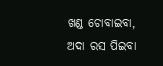ଖଣ୍ଡ ଚୋବାଇବା, ଅଦା ରସ ପିଇବା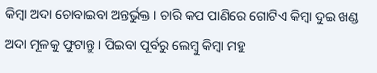କିମ୍ବା ଅଦା ଚୋବାଇବା ଅନ୍ତର୍ଭୁକ୍ତ । ଚାରି କପ ପାଣିରେ ଗୋଟିଏ କିମ୍ବା ଦୁଇ ଖଣ୍ଡ ଅଦା ମୂଳକୁ ଫୁଟାନ୍ତୁ । ପିଇବା ପୂର୍ବରୁ ଲେମ୍ବୁ କିମ୍ବା ମହୁ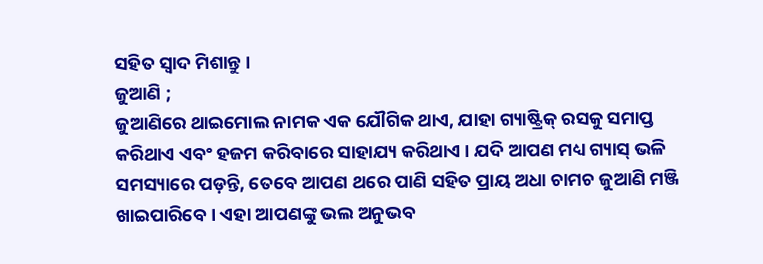ସହିତ ସ୍ୱାଦ ମିଶାନ୍ତୁ ।
ଜୁଆଣି ;
ଜୁଆଣିରେ ଥାଇମୋଲ ନାମକ ଏକ ଯୌଗିକ ଥାଏ, ଯାହା ଗ୍ୟାଷ୍ଟ୍ରିକ୍ ରସକୁ ସମାପ୍ତ କରିଥାଏ ଏବଂ ହଜମ କରିବାରେ ସାହାଯ୍ୟ କରିଥାଏ । ଯଦି ଆପଣ ମଧ୍ୟ ଗ୍ୟାସ୍ ଭଳି ସମସ୍ୟାରେ ପଡ଼ନ୍ତି, ତେବେ ଆପଣ ଥରେ ପାଣି ସହିତ ପ୍ରାୟ ଅଧା ଚାମଚ ଜୁଆଣି ମଞ୍ଜି ଖାଇପାରିବେ । ଏହା ଆପଣଙ୍କୁ ଭଲ ଅନୁଭବ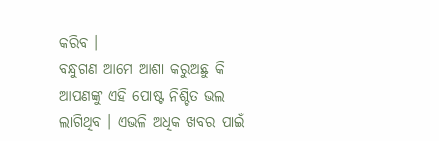କରିବ ।
ବନ୍ଧୁଗଣ ଆମେ ଆଶା କରୁଅଛୁ କି ଆପଣଙ୍କୁ ଏହି ପୋଷ୍ଟ ନିଶ୍ଚିତ ଭଲ ଲାଗିଥିବ । ଏଭଳି ଅଧିକ ଖବର ପାଇଁ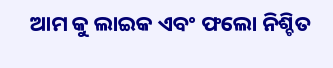ଆମ କୁ ଲାଇକ ଏବଂ ଫଲୋ ନିଶ୍ଚିତ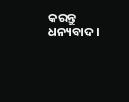କରନ୍ତୁ ଧନ୍ୟବାଦ ।